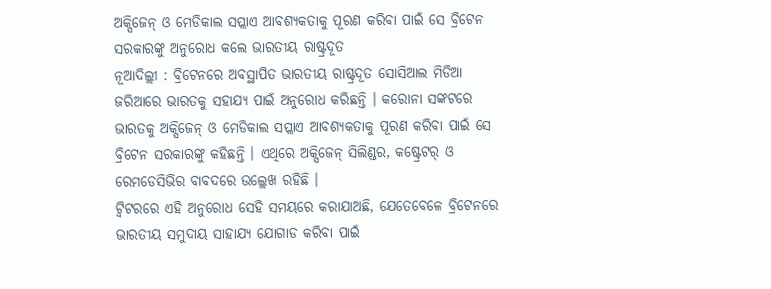ଅକ୍ସିଜେନ୍ ଓ ମେଡିକାଲ ସପ୍ଲାଏ ଆବଶ୍ୟକତାକୁ ପୂରଣ କରିବା ପାଇଁ ସେ ବ୍ରିଟେନ ସରକାରଙ୍କୁ ଅନୁରୋଧ କଲେ ଭାରତୀୟ ରାଷ୍ଟ୍ରଦୂତ
ନୂଆଦିଲ୍ଲୀ : ବ୍ରିଟେନରେ ଅବସ୍ଥାପିତ ଭାରତୀୟ ରାଷ୍ଟ୍ରଦୂତ ସୋସିଆଲ ମିଡିଆ ଜରିଆରେ ଭାରତକୁ ସହାଯ୍ୟ ପାଇଁ ଅନୁରୋଧ କରିଛନ୍ତି । କରୋନା ସଙ୍କଟରେ ଭାରତକୁ ଅକ୍ସିଜେନ୍ ଓ ମେଡିକାଲ ସପ୍ଲାଏ ଆବଶ୍ୟକତାକୁ ପୂରଣ କରିବା ପାଇଁ ସେ ବ୍ରିଟେନ ସରକାରଙ୍କୁ କହିଛନ୍ତି । ଏଥିରେ ଅକ୍ସିଜେନ୍ ସିଲିଣ୍ଡର, କଷ୍ଟ୍ରେଟର୍ ଓ ରେମଡେସିଭିର ବାବଦରେ ଉଲ୍ଲେଖ ରହିଛି ।
ଟ୍ୱିଟରରେ ଏହି ଅନୁରୋଧ ସେହି ସମୟରେ କରାଯାଅଛି, ଯେତେବେଳେ ବ୍ରିଟେନରେ ଭାରତୀୟ ସମୁଦାୟ ସାହାଯ୍ୟ ଯୋଗାଡ କରିବା ପାଇଁ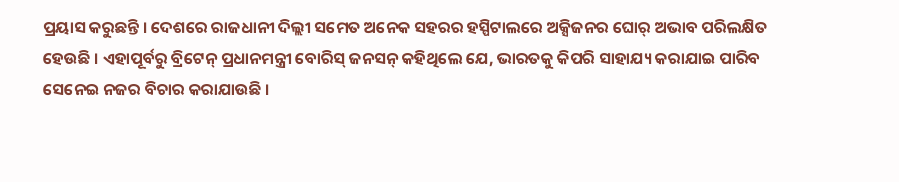ପ୍ରୟାସ କରୁଛନ୍ତି । ଦେଶରେ ରାଜଧାନୀ ଦିଲ୍ଲୀ ସମେତ ଅନେକ ସହରର ହସ୍ପିଟାଲରେ ଅକ୍ସିଜନର ଘୋର୍ ଅଭାବ ପରିଲକ୍ଷିତ ହେଉଛି । ଏହାପୂର୍ବରୁ ବ୍ରିଟେନ୍ ପ୍ରଧାନମନ୍ତ୍ରୀ ବୋରିସ୍ ଜନସନ୍ କହିଥିଲେ ଯେ, ଭାରତକୁ କିପରି ସାହାଯ୍ୟ କରାଯାଇ ପାରିବ ସେନେଇ ନଜର ବିଚାର କରାଯାଉଛି ।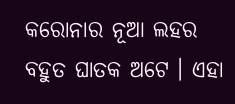କରୋନାର ନୂଆ ଲହର ବହୁତ ଘାତକ ଅଟେ । ଏହା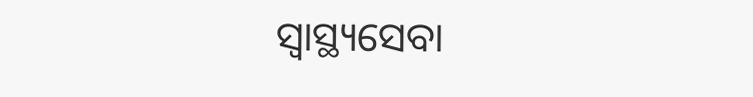ସ୍ୱାସ୍ଥ୍ୟସେବା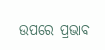ଉପରେ ପ୍ରଭାବ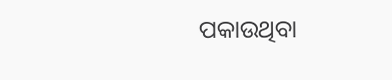ପକାଉଥିବା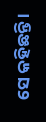ସେ କହିଛନ୍ତି ।